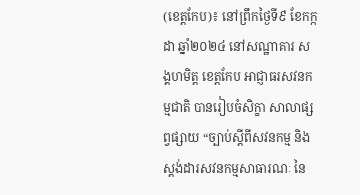(ខេត្តកែប)៖ នៅព្រឹកថ្ងៃទី៩ ខែកក្កដា ឆ្នាំ២០២៤ នៅសណ្ឋាគារ សង្គហមិត្ត ខេត្តកែប អាជ្ញាធរសវនកម្មជាតិ បានរៀបចំសិក្ខា សាលាផ្សព្វផ្សាយ “ច្បាប់ស្តីពីសវនកម្ម និងស្តង់ដារសវនកម្មសាធារណៈ នៃ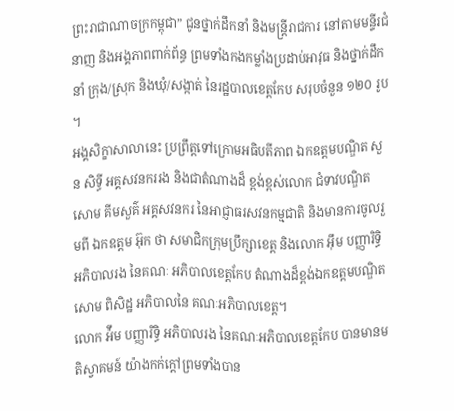ព្រះរាជាណាចក្រកម្ពុជា” ជូនថ្នាក់ដឹកនាំ និងមន្ត្រីរាជការ នៅតាមមន្ទីរជំនាញ និងអង្គភាពពាក់ព័ន្ធ ព្រមទាំងកងកម្លាំងប្រដាប់អាវុធ និងថ្នាក់ដឹកនាំ ក្រុង/ស្រុក និងឃុំ/សង្កាត់ នៃរដ្ឋបាលខេត្តកែប សរុបចំនួន ១២០ រូប ។
អង្គសិក្ខាសាលានេះ ប្រព្រឹត្តទៅក្រោមអធិបតីភាព ឯកឧត្តមបណ្ឌិត សួន សិទ្ធី អគ្គសវនកររង និងជាតំណាងដ៏ ខ្ពង់ខ្ពស់លោក ជំទាវបណ្ឌិត សោម គីមសួគ៌ អគ្គសវនករ នៃអាជ្ញាធរសវនកម្មជាតិ និងមានការចូលរួមពី ឯកឧត្តម អ៊ុក ថា សមាជិកក្រុមប្រឹក្សាខេត្ត និងលោក អុឹម បញ្ញារិទ្ធិ អភិបាលរង នៃគណៈ អភិបាលខេត្តកែប តំណាងដ៏ខ្ពង់ឯកឧត្តមបណ្ឌិត សោម ពិសិដ្ឋ អភិបាលនៃ គណៈអភិបាលខេត្ត។
លោក អ៉ឹម បញ្ញារិទ្ធិ អភិបាលរង នៃគណៈអភិបាលខេត្តកែប បានមានមតិស្វាគមន៍ យ៉ាងកក់ក្តៅព្រមទាំងបាន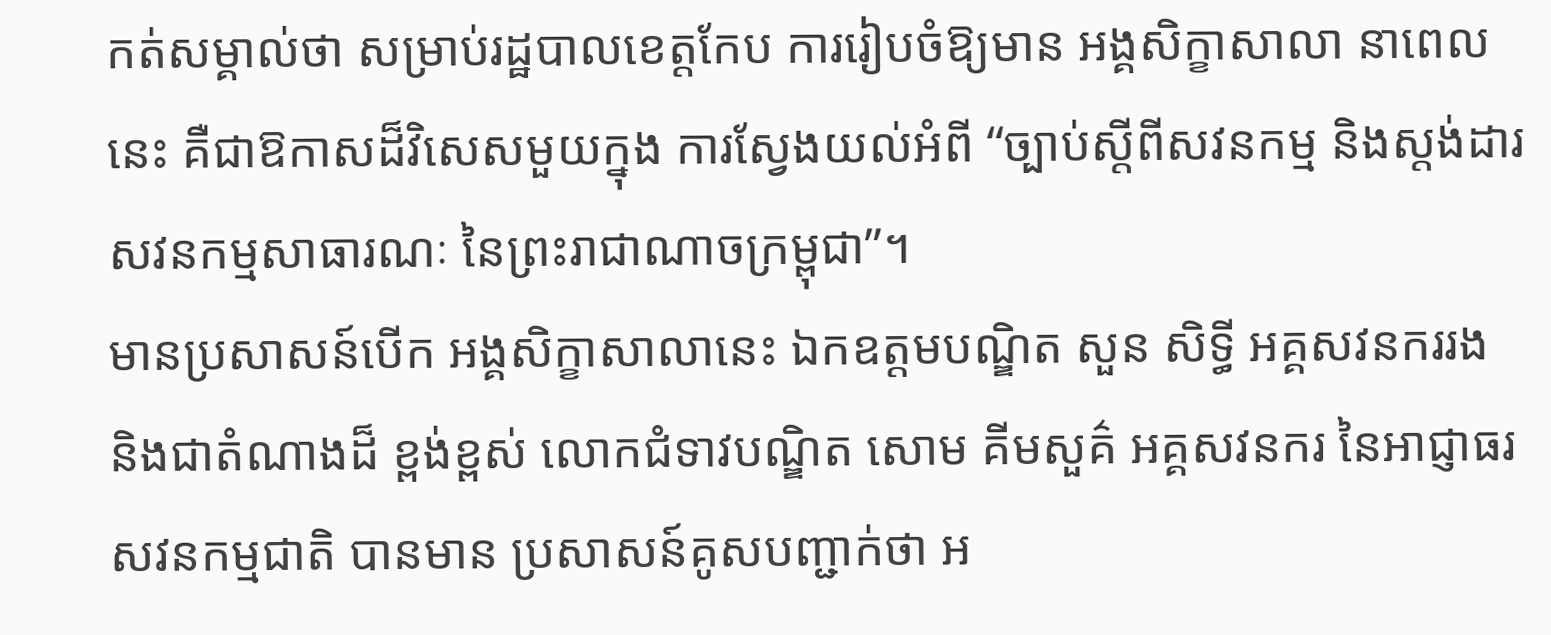កត់សម្គាល់ថា សម្រាប់រដ្ឋបាលខេត្តកែប ការរៀបចំឱ្យមាន អង្គសិក្ខាសាលា នាពេលនេះ គឺជាឱកាសដ៏វិសេសមួយក្នុង ការស្វែងយល់អំពី “ច្បាប់ស្តីពីសវនកម្ម និងស្តង់ដារ សវនកម្មសាធារណៈ នៃព្រះរាជាណាចក្រម្ពុជា”។
មានប្រសាសន៍បើក អង្គសិក្ខាសាលានេះ ឯកឧត្តមបណ្ឌិត សួន សិទ្ធី អគ្គសវនកររង និងជាតំណាងដ៏ ខ្ពង់ខ្ពស់ លោកជំទាវបណ្ឌិត សោម គីមសួគ៌ អគ្គសវនករ នៃអាជ្ញាធរសវនកម្មជាតិ បានមាន ប្រសាសន៍គូសបញ្ជាក់ថា អ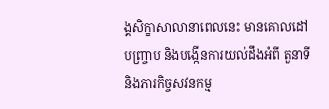ង្គសិក្ខាសាលានាពេលនេះ មានគោលដៅបញ្រ្ចាប និងបង្កើនការយល់ដឹងអំពី តួនាទី និងភារកិច្ចសវនកម្ម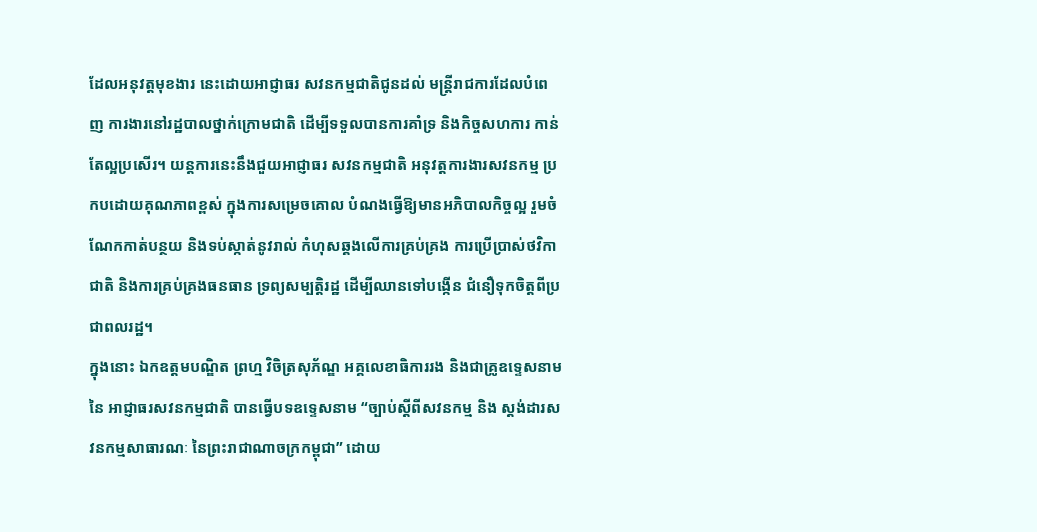ដែលអនុវត្តមុខងារ នេះដោយអាជ្ញាធរ សវនកម្មជាតិជូនដល់ មន្ត្រីរាជការដែលបំពេញ ការងារនៅរដ្ឋបាលថ្នាក់ក្រោមជាតិ ដើម្បីទទួលបានការគាំទ្រ និងកិច្ចសហការ កាន់តែល្អប្រសើរ។ យន្តការនេះនឹងជួយអាជ្ញាធរ សវនកម្មជាតិ អនុវត្តការងារសវនកម្ម ប្រកបដោយគុណភាពខ្ពស់ ក្នុងការសម្រេចគោល បំណងធ្វើឱ្យមានអភិបាលកិច្ចល្អ រួមចំណែកកាត់បន្ថយ និងទប់ស្កាត់នូវរាល់ កំហុសឆ្គងលើការគ្រប់គ្រង ការប្រើប្រាស់ថវិកាជាតិ និងការគ្រប់គ្រងធនធាន ទ្រព្យសម្បត្តិរដ្ឋ ដើម្បីឈានទៅបង្កើន ជំនឿទុកចិត្តពីប្រជាពលរដ្ឋ។
ក្នុងនោះ ឯកឧត្តមបណ្ឌិត ព្រហ្ម វិចិត្រសុភ័ណ្ឌ អគ្គលេខាធិការរង និងជាគ្រូឧទ្ទេសនាមនៃ អាជ្ញាធរសវនកម្មជាតិ បានធ្វើបទឧទ្ទេសនាម “ច្បាប់ស្តីពីសវនកម្ម និង ស្តង់ដារសវនកម្មសាធារណៈ នៃព្រះរាជាណាចក្រកម្ពុជា” ដោយ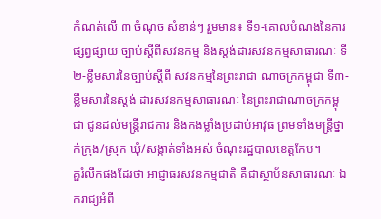កំណត់លើ ៣ ចំណុច សំខាន់ៗ រួមមាន៖ ទី១-គោលបំណងនៃការផ្សព្វផ្សាយ ច្បាប់ស្តីពីសវនកម្ម និងស្តង់ដារសវនកម្មសាធារណៈ ទី២-ខ្លឹមសារនៃច្បាប់ស្តីពី សវនកម្មនៃព្រះរាជា ណាចក្រកម្ពុជា ទី៣-ខ្លឹមសារនៃស្តង់ ដារសវនកម្មសាធារណៈ នៃព្រះរាជាណាចក្រកម្ពុជា ជូនដល់មន្ត្រីរាជការ និងកងម្លាំងប្រដាប់អាវុធ ព្រមទាំងមន្ត្រីថ្នាក់ក្រុង/ស្រុក ឃុំ/សង្កាត់ទាំងអស់ ចំណុះរដ្ឋបាលខេត្តកែប។
គួរំលឹកផងដែរថា អាជ្ញាធរសវនកម្មជាតិ គឺជាស្ថាប័នសាធារណៈ ឯករាជ្យអំពី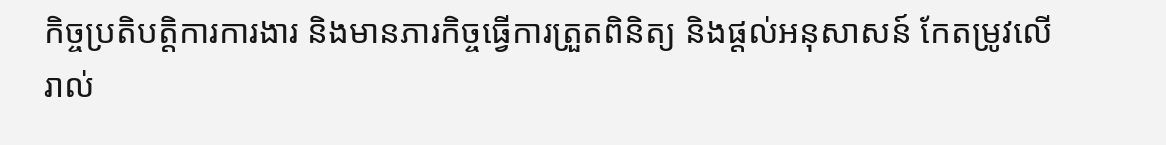កិច្ចប្រតិបត្តិការការងារ និងមានភារកិច្ចធ្វើការត្រួតពិនិត្យ និងផ្តល់អនុសាសន៍ កែតម្រូវលើរាល់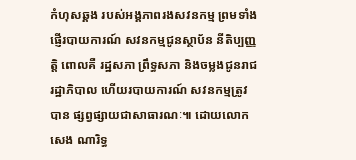កំហុសឆ្គង របស់អង្គភាពរងសវនកម្ម ព្រមទាំងផ្ញើរបាយការណ៍ សវនកម្មជូនស្ថាប័ន នីតិប្បញ្ញត្តិ ពោលគឺ រដ្ឋសភា ព្រឹទ្ធសភា និងចម្លងជូនរាជរដ្ឋាភិបាល ហើយរបាយការណ៍ សវនកម្មត្រូវបាន ផ្សព្វផ្សាយជាសាធារណៈ៕ ដោយលោក សេង ណារិទ្ធ